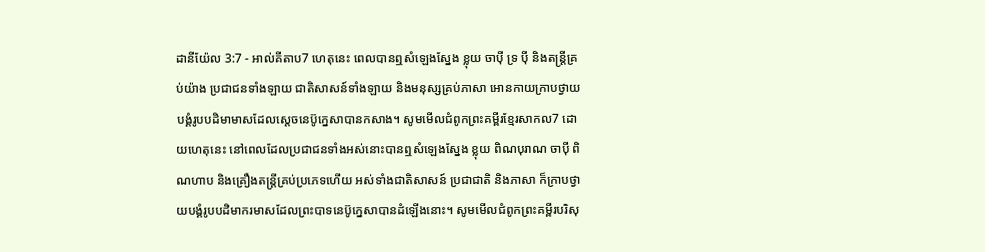ដានីយ៉ែល 3:7 - អាល់គីតាប7 ហេតុនេះ ពេលបានឮសំឡេងស្នែង ខ្លុយ ចាប៉ី ទ្រ ប៉ី និងតន្ដ្រីគ្រប់យ៉ាង ប្រជាជនទាំងឡាយ ជាតិសាសន៍ទាំងឡាយ និងមនុស្សគ្រប់ភាសា អោនកាយក្រាបថ្វាយបង្គំរូបបដិមាមាសដែលស្តេចនេប៊ូក្នេសាបានកសាង។ សូមមើលជំពូកព្រះគម្ពីរខ្មែរសាកល7 ដោយហេតុនេះ នៅពេលដែលប្រជាជនទាំងអស់នោះបានឮសំឡេងស្នែង ខ្លុយ ពិណបុរាណ ចាប៉ី ពិណហាប និងគ្រឿងតន្ត្រីគ្រប់ប្រភេទហើយ អស់ទាំងជាតិសាសន៍ ប្រជាជាតិ និងភាសា ក៏ក្រាបថ្វាយបង្គំរូបបដិមាករមាសដែលព្រះបាទនេប៊ូក្នេសាបានដំឡើងនោះ។ សូមមើលជំពូកព្រះគម្ពីរបរិសុ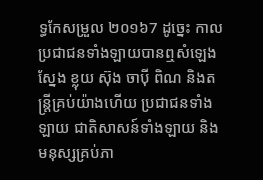ទ្ធកែសម្រួល ២០១៦7 ដូច្នេះ កាលប្រជាជនទាំងឡាយបានឮសំឡេងស្នែង ខ្លុយ ស៊ុង ចាប៉ី ពិណ និងតន្ត្រីគ្រប់យ៉ាងហើយ ប្រជាជនទាំងឡាយ ជាតិសាសន៍ទាំងឡាយ និងមនុស្សគ្រប់ភា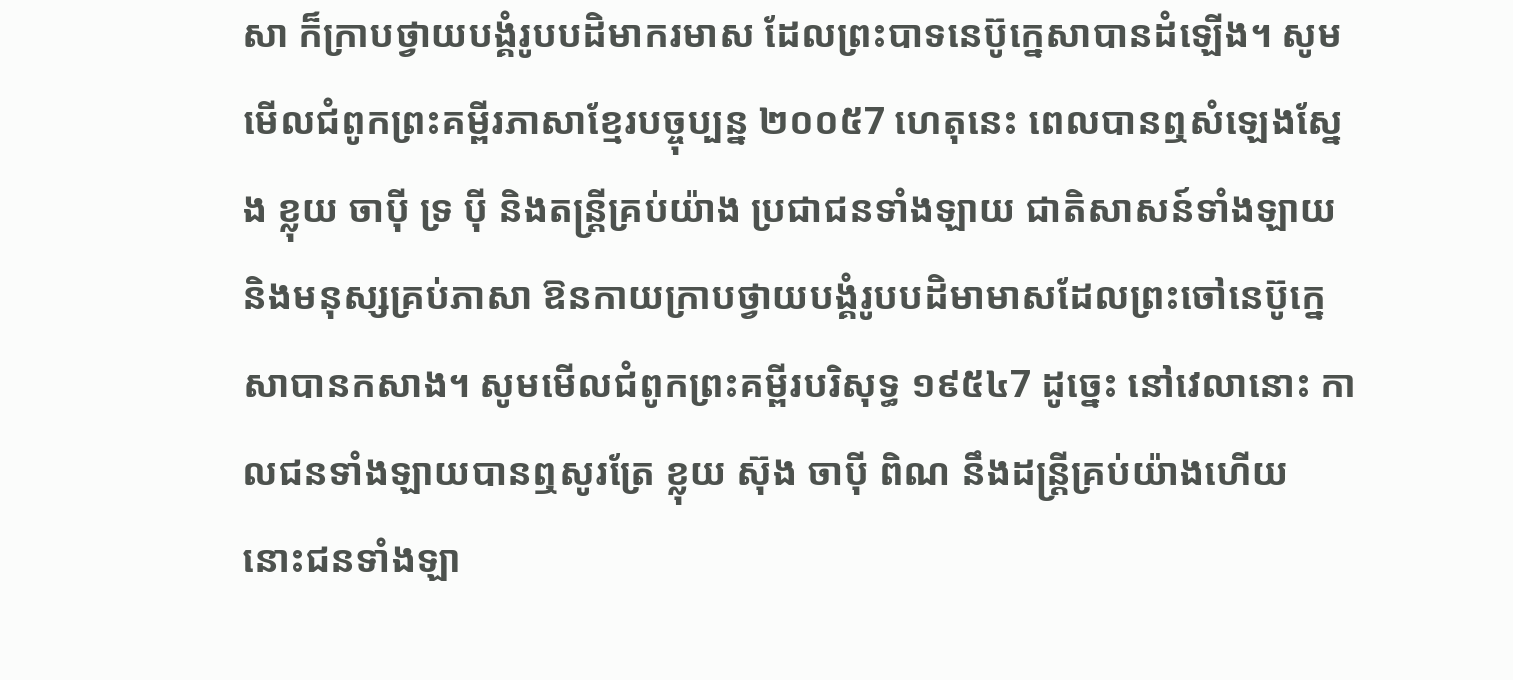សា ក៏ក្រាបថ្វាយបង្គំរូបបដិមាករមាស ដែលព្រះបាទនេប៊ូក្នេសាបានដំឡើង។ សូមមើលជំពូកព្រះគម្ពីរភាសាខ្មែរបច្ចុប្បន្ន ២០០៥7 ហេតុនេះ ពេលបានឮសំឡេងស្នែង ខ្លុយ ចាប៉ី ទ្រ ប៉ី និងតន្ដ្រីគ្រប់យ៉ាង ប្រជាជនទាំងឡាយ ជាតិសាសន៍ទាំងឡាយ និងមនុស្សគ្រប់ភាសា ឱនកាយក្រាបថ្វាយបង្គំរូបបដិមាមាសដែលព្រះចៅនេប៊ូក្នេសាបានកសាង។ សូមមើលជំពូកព្រះគម្ពីរបរិសុទ្ធ ១៩៥៤7 ដូច្នេះ នៅវេលានោះ កាលជនទាំងឡាយបានឮសូរត្រែ ខ្លុយ ស៊ុង ចាប៉ី ពិណ នឹងដន្ត្រីគ្រប់យ៉ាងហើយ នោះជនទាំងឡា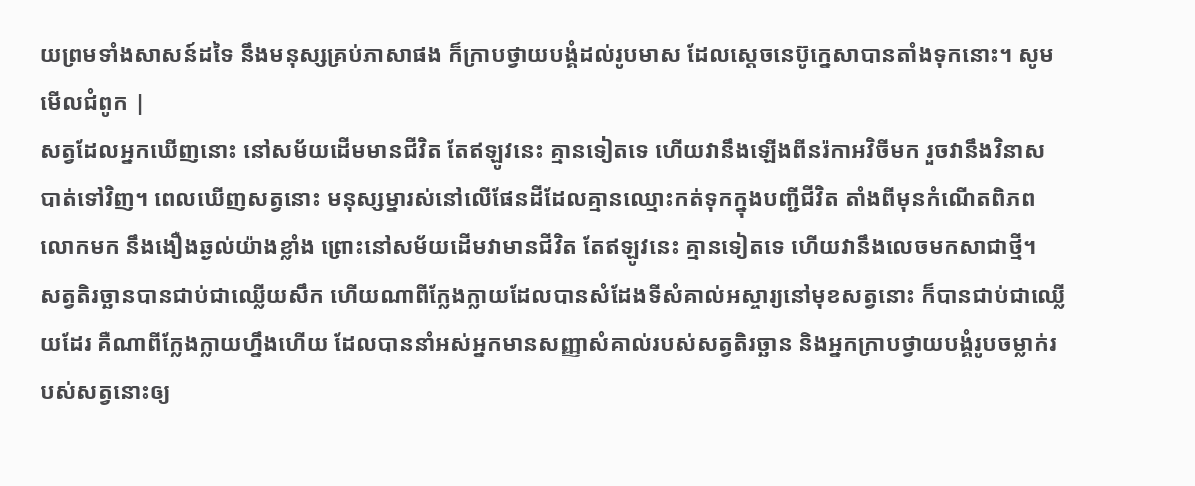យព្រមទាំងសាសន៍ដទៃ នឹងមនុស្សគ្រប់ភាសាផង ក៏ក្រាបថ្វាយបង្គំដល់រូបមាស ដែលស្តេចនេប៊ូក្នេសាបានតាំងទុកនោះ។ សូមមើលជំពូក |
សត្វដែលអ្នកឃើញនោះ នៅសម័យដើមមានជីវិត តែឥឡូវនេះ គ្មានទៀតទេ ហើយវានឹងឡើងពីនរ៉កាអវិចីមក រួចវានឹងវិនាសបាត់ទៅវិញ។ ពេលឃើញសត្វនោះ មនុស្សម្នារស់នៅលើផែនដីដែលគ្មានឈ្មោះកត់ទុកក្នុងបញ្ជីជីវិត តាំងពីមុនកំណើតពិភពលោកមក នឹងងឿងឆ្ងល់យ៉ាងខ្លាំង ព្រោះនៅសម័យដើមវាមានជីវិត តែឥឡូវនេះ គ្មានទៀតទេ ហើយវានឹងលេចមកសាជាថ្មី។
សត្វតិរច្ឆានបានជាប់ជាឈ្លើយសឹក ហើយណាពីក្លែងក្លាយដែលបានសំដែងទីសំគាល់អស្ចារ្យនៅមុខសត្វនោះ ក៏បានជាប់ជាឈ្លើយដែរ គឺណាពីក្លែងក្លាយហ្នឹងហើយ ដែលបាននាំអស់អ្នកមានសញ្ញាសំគាល់របស់សត្វតិរច្ឆាន និងអ្នកក្រាបថ្វាយបង្គំរូបចម្លាក់របស់សត្វនោះឲ្យ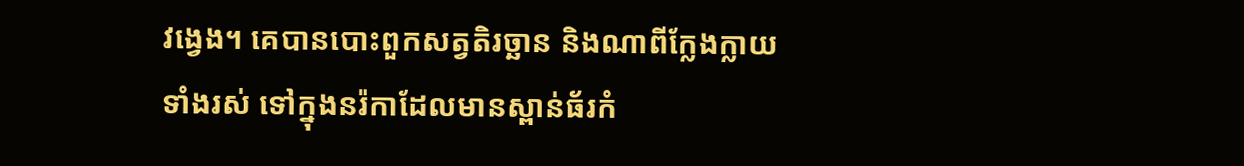វង្វេង។ គេបានបោះពួកសត្វតិរច្ឆាន និងណាពីក្លែងក្លាយទាំងរស់ ទៅក្នុងនរ៉កាដែលមានស្ពាន់ធ័រកំ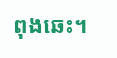ពុងឆេះ។